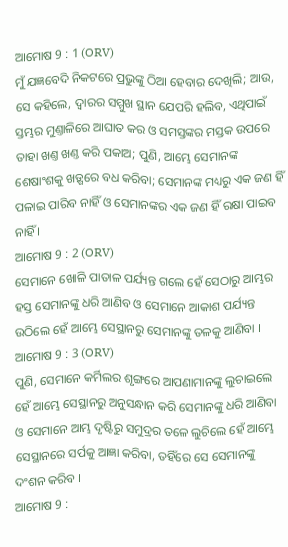ଆମୋଷ 9 : 1 (ORV)
ମୁଁ ଯଜ୍ଞବେଦି ନିକଟରେ ପ୍ରଭୁଙ୍କୁ ଠିଆ ହେବାର ଦେଖିଲି; ଆଉ, ସେ କହିଲେ, ଦ୍ଵାରର ସମ୍ମୁଖ ସ୍ଥାନ ଯେପରି ହଲିବ, ଏଥିପାଇଁ ସ୍ତମ୍ଭର ମୁଣ୍ତାଳିରେ ଆଘାତ କର ଓ ସମସ୍ତଙ୍କର ମସ୍ତକ ଉପରେ ତାହା ଖଣ୍ତ ଖଣ୍ତ କରି ପକାଅ; ପୁଣି, ଆମ୍ଭେ ସେମାନଙ୍କ ଶେଷାଂଶକୁ ଖଡ଼୍ଗରେ ବଧ କରିବା; ସେମାନଙ୍କ ମଧ୍ୟରୁ ଏକ ଜଣ ହିଁ ପଳାଇ ପାରିବ ନାହିଁ ଓ ସେମାନଙ୍କର ଏକ ଜଣ ହିଁ ରକ୍ଷା ପାଇବ ନାହିଁ ।
ଆମୋଷ 9 : 2 (ORV)
ସେମାନେ ଖୋଳି ପାତାଳ ପର୍ଯ୍ୟନ୍ତ ଗଲେ ହେଁ ସେଠାରୁ ଆମ୍ଭର ହସ୍ତ ସେମାନଙ୍କୁ ଧରି ଆଣିବ ଓ ସେମାନେ ଆକାଶ ପର୍ଯ୍ୟନ୍ତ ଉଠିଲେ ହେଁ ଆମ୍ଭେ ସେସ୍ଥାନରୁ ସେମାନଙ୍କୁ ତଳକୁ ଆଣିବା ।
ଆମୋଷ 9 : 3 (ORV)
ପୁଣି, ସେମାନେ କର୍ମିଲର ଶୃଙ୍ଗରେ ଆପଣାମାନଙ୍କୁ ଲୁଚାଇଲେ ହେଁ ଆମ୍ଭେ ସେସ୍ଥାନରୁ ଅନୁସନ୍ଧାନ କରି ସେମାନଙ୍କୁ ଧରି ଆଣିବା ଓ ସେମାନେ ଆମ୍ଭ ଦୃଷ୍ଟିରୁ ସମୁଦ୍ରର ତଳେ ଲୁଚିଲେ ହେଁ ଆମ୍ଭେ ସେସ୍ଥାନରେ ସର୍ପକୁ ଆଜ୍ଞା କରିବା, ତହିଁରେ ସେ ସେମାନଙ୍କୁ ଦଂଶନ କରିବ ।
ଆମୋଷ 9 :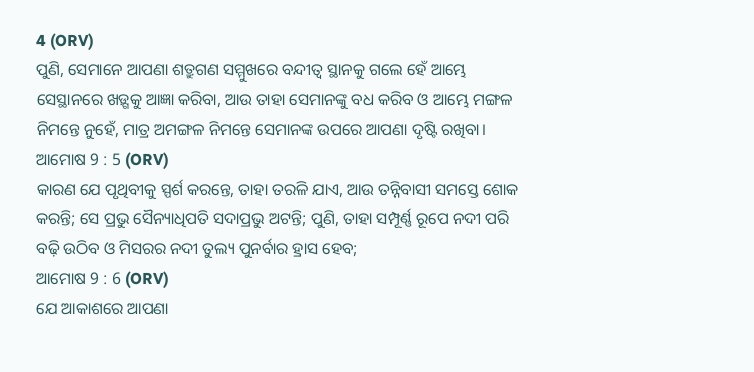4 (ORV)
ପୁଣି, ସେମାନେ ଆପଣା ଶତ୍ରୁଗଣ ସମ୍ମୁଖରେ ବନ୍ଦୀତ୍ଵ ସ୍ଥାନକୁ ଗଲେ ହେଁ ଆମ୍ଭେ ସେସ୍ଥାନରେ ଖଡ଼୍ଗକୁ ଆଜ୍ଞା କରିବା, ଆଉ ତାହା ସେମାନଙ୍କୁ ବଧ କରିବ ଓ ଆମ୍ଭେ ମଙ୍ଗଳ ନିମନ୍ତେ ନୁହେଁ, ମାତ୍ର ଅମଙ୍ଗଳ ନିମନ୍ତେ ସେମାନଙ୍କ ଉପରେ ଆପଣା ଦୃଷ୍ଟି ରଖିବା।
ଆମୋଷ 9 : 5 (ORV)
କାରଣ ଯେ ପୃଥିବୀକୁ ସ୍ପର୍ଶ କରନ୍ତେ, ତାହା ତରଳି ଯାଏ, ଆଉ ତନ୍ନିବାସୀ ସମସ୍ତେ ଶୋକ କରନ୍ତି; ସେ ପ୍ରଭୁ ସୈନ୍ୟାଧିପତି ସଦାପ୍ରଭୁ ଅଟନ୍ତି; ପୁଣି, ତାହା ସମ୍ପୂର୍ଣ୍ଣ ରୂପେ ନଦୀ ପରି ବଢ଼ି ଉଠିବ ଓ ମିସରର ନଦୀ ତୁଲ୍ୟ ପୁନର୍ବାର ହ୍ରାସ ହେବ;
ଆମୋଷ 9 : 6 (ORV)
ଯେ ଆକାଶରେ ଆପଣା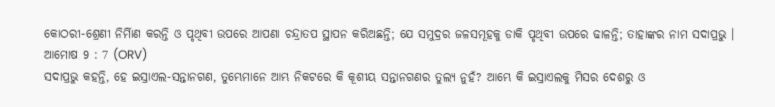କୋଠରୀ-ଶ୍ରେଣୀ ନିର୍ମିାଣ କରନ୍ତି ଓ ପୃଥିବୀ ଉପରେ ଆପଣା ଚନ୍ଦ୍ରାତପ ସ୍ଥାପନ କରିଅଛନ୍ତି; ଯେ ସମୁଦ୍ରର ଜଳସମୂହକୁ ଡାକି ପୃଥିବୀ ଉପରେ ଢାଳନ୍ତି; ତାହାଙ୍କର ନାମ ସଦାପ୍ରଭୁ ।
ଆମୋଷ 9 : 7 (ORV)
ସଦାପ୍ରଭୁ କହନ୍ତି, ହେ ଇସ୍ରାଏଲ-ସନ୍ତାନଗଣ, ତୁମ୍ଭେମାନେ ଆମ୍ଭ ନିକଟରେ କି କୂଶୀୟ ସନ୍ତାନଗଣର ତୁଲ୍ୟ ନୁହଁ? ଆମ୍ଭେ କି ଇସ୍ରାଏଲକୁ ମିସର ଦେଶରୁ ଓ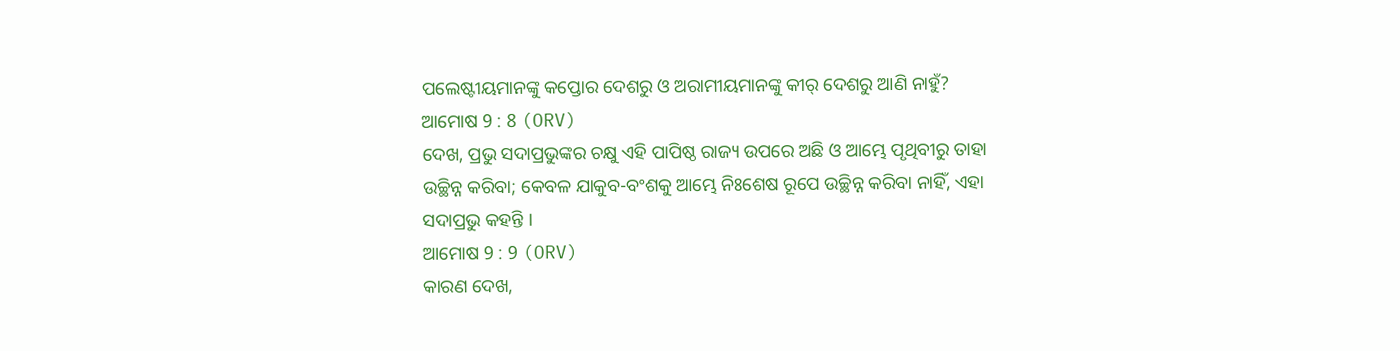ପଲେଷ୍ଟୀୟମାନଙ୍କୁ କପ୍ତୋର ଦେଶରୁ ଓ ଅରାମୀୟମାନଙ୍କୁ କୀର୍ ଦେଶରୁ ଆଣି ନାହୁଁ?
ଆମୋଷ 9 : 8 (ORV)
ଦେଖ, ପ୍ରଭୁ ସଦାପ୍ରଭୁଙ୍କର ଚକ୍ଷୁ ଏହି ପାପିଷ୍ଠ ରାଜ୍ୟ ଉପରେ ଅଛି ଓ ଆମ୍ଭେ ପୃଥିବୀରୁ ତାହା ଉଚ୍ଛିନ୍ନ କରିବା; କେବଳ ଯାକୁବ-ବଂଶକୁ ଆମ୍ଭେ ନିଃଶେଷ ରୂପେ ଉଚ୍ଛିନ୍ନ କରିବା ନାହିଁ, ଏହା ସଦାପ୍ରଭୁ କହନ୍ତି ।
ଆମୋଷ 9 : 9 (ORV)
କାରଣ ଦେଖ,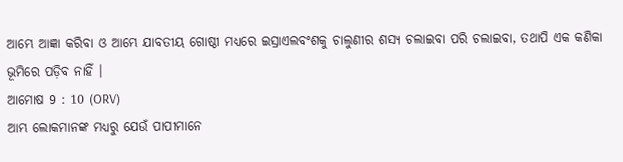ଆମ୍ଭେ ଆଜ୍ଞା କରିବା ଓ ଆମ୍ଭେ ଯାବତୀୟ ଗୋଷ୍ଠୀ ମଧ୍ୟରେ ଇସ୍ରାଏଲବଂଶକୁ ଚାଲୁଣୀର ଶସ୍ୟ ଚଲାଇବା ପରି ଚଲାଇବା, ତଥାପି ଏକ କଣିକା ଭୂମିରେ ପଡ଼ିବ ନାହିଁ ।
ଆମୋଷ 9 : 10 (ORV)
ଆମ୍ଭ ଲୋକମାନଙ୍କ ମଧ୍ୟରୁ ଯେଉଁ ପାପୀମାନେ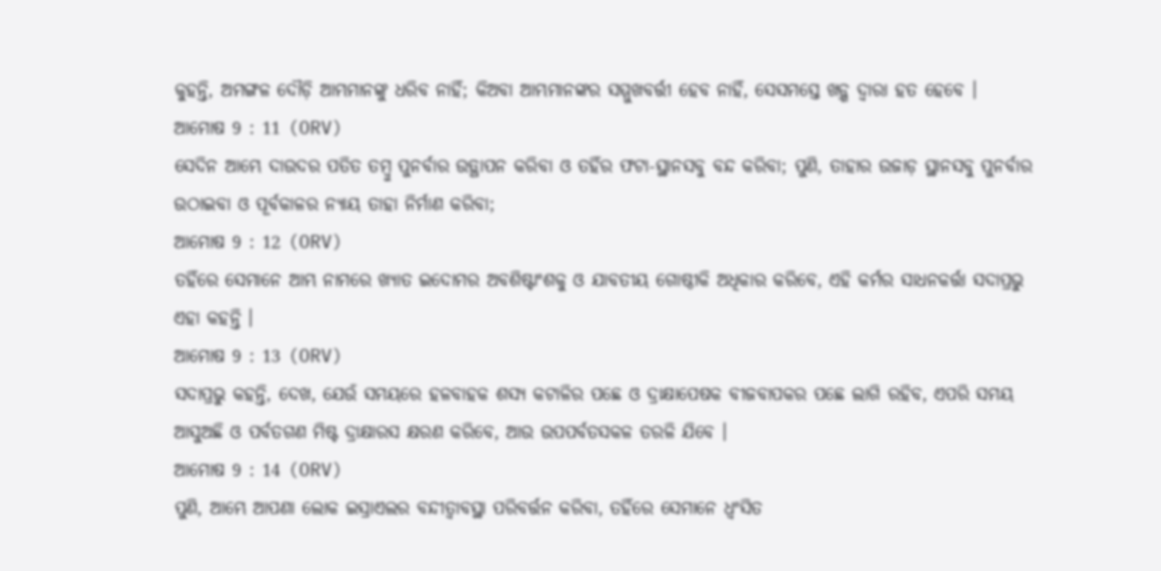କୁହନ୍ତି, ଅମଙ୍ଗଳ ଦୌଡ଼ି ଆମ୍ଭମାନଙ୍କୁ ଧରିବ ନାହିଁ; କିଅବା ଆମ୍ଭମାନଙ୍କର ସମ୍ମୁଖବର୍ତ୍ତୀ ହେବ ନାହିଁ, ସେସମସ୍ତେ ଖଡ଼୍ଗ ଦ୍ଵାରା ହତ ହେବେ ।
ଆମୋଷ 9 : 11 (ORV)
ସେଦିନ ଆମ୍ଭେ ଦାଉଦର ପତିତ ତମ୍ଵୁ ପୁନର୍ବାର ଉତ୍ଥାପନ କରିବା ଓ ତହିଁର ଫଟା-ସ୍ଥାନସବୁ ବନ୍ଦ କରିବା; ପୁଣି, ତାହାର ଉଜାଡ଼ ସ୍ଥାନସବୁ ପୁନର୍ବାର ଉଠାଇବା ଓ ପୂର୍ବକାଳର ନ୍ୟାୟ ତାହା ନିର୍ମାଣ କରିବା;
ଆମୋଷ 9 : 12 (ORV)
ତହିଁରେ ସେମାନେ ଆମ୍ଭ ନାମରେ ଖ୍ୟାତ ଇଦୋମର ଅବଶିଷ୍ଟାଂଶକୁ ଓ ଯାବତୀୟ ଗୋଷ୍ଠୀକି ଅଧିକାର କରିବେ, ଏହି କର୍ମର ସାଧନକର୍ତ୍ତା ସଦାପ୍ରଭୁ ଏହା କହନ୍ତି ।
ଆମୋଷ 9 : 13 (ORV)
ସଦାପ୍ରଭୁ କହନ୍ତି, ଦେଖ, ଯେଉଁ ସମୟରେ ହଳବାହକ ଶସ୍ୟ କଟାଳିର ପଛେ ଓ ଦ୍ରାକ୍ଷାପେଷକ ବୀଜବାପକର ପଛେ ଲାଗି ରହିବ, ଏପରି ସମୟ ଆସୁଅଛି ଓ ପର୍ବତଗଣ ମିଷ୍ଟ ଦ୍ରାକ୍ଷାରସ କ୍ଷରଣ କରିବେ, ଆଉ ଉପପର୍ବତସକଳ ତରଳି ଯିବେ ।
ଆମୋଷ 9 : 14 (ORV)
ପୁଣି, ଆମ୍ଭେ ଆପଣା ଲୋକ ଇସ୍ରାଏଲର ବନ୍ଦୀତ୍ଵାବସ୍ଥା ପରିବର୍ତ୍ତନ କରିବା, ତହିଁରେ ସେମାନେ ଧ୍ଵଂସିତ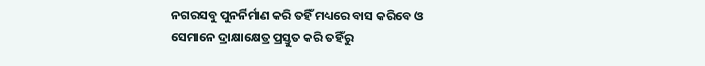ନଗରସବୁ ପୁନର୍ନିର୍ମାଣ କରି ତହିଁ ମଧ୍ୟରେ ବାସ କରିବେ ଓ ସେମାନେ ଦ୍ରାକ୍ଷାକ୍ଷେତ୍ର ପ୍ରସ୍ତୁତ କରି ତହିଁରୁ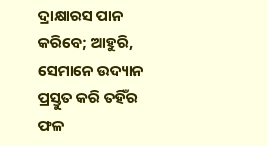ଦ୍ରାକ୍ଷାରସ ପାନ କରିବେ; ଆହୁରି, ସେମାନେ ଉଦ୍ୟାନ ପ୍ରସ୍ତୁତ କରି ତହିଁର ଫଳ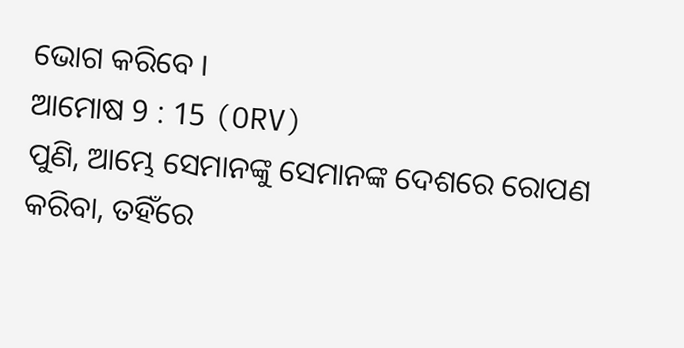ଭୋଗ କରିବେ ।
ଆମୋଷ 9 : 15 (ORV)
ପୁଣି, ଆମ୍ଭେ ସେମାନଙ୍କୁ ସେମାନଙ୍କ ଦେଶରେ ରୋପଣ କରିବା, ତହିଁରେ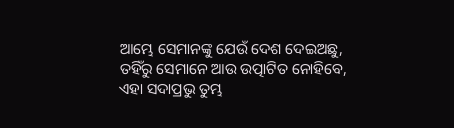ଆମ୍ଭେ ସେମାନଙ୍କୁ ଯେଉଁ ଦେଶ ଦେଇଅଛୁ, ତହିଁରୁ ସେମାନେ ଆଉ ଉତ୍ପାଟିତ ନୋହିବେ, ଏହା ସଦାପ୍ରଭୁ ତୁମ୍ଭ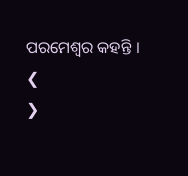ପରମେଶ୍ଵର କହନ୍ତି ।
❮
❯